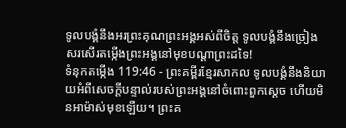ទូលបង្គំនឹងអរព្រះគុណព្រះអង្គអស់ពីចិត្ត ទូលបង្គំនឹងច្រៀងសរសើរតម្កើងព្រះអង្គនៅមុខបណ្ដាព្រះដទៃ!
ទំនុកតម្កើង 119:46 - ព្រះគម្ពីរខ្មែរសាកល ទូលបង្គំនឹងនិយាយអំពីសេចក្ដីបន្ទាល់របស់ព្រះអង្គនៅចំពោះពួកស្ដេច ហើយមិនអាម៉ាស់មុខឡើយ។ ព្រះគ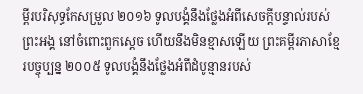ម្ពីរបរិសុទ្ធកែសម្រួល ២០១៦ ទូលបង្គំនឹងថ្លែងអំពីសេចក្ដីបន្ទាល់របស់ព្រះអង្គ នៅចំពោះពួកស្តេច ហើយនឹងមិនខ្មាសឡើយ ព្រះគម្ពីរភាសាខ្មែរបច្ចុប្បន្ន ២០០៥ ទូលបង្គំនឹងថ្លែងអំពីដំបូន្មានរបស់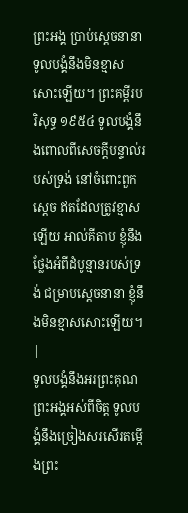ព្រះអង្គ ប្រាប់ស្ដេចនានា ទូលបង្គំនឹងមិនខ្មាសសោះឡើយ។ ព្រះគម្ពីរបរិសុទ្ធ ១៩៥៤ ទូលបង្គំនឹងពោលពីសេចក្ដីបន្ទាល់របស់ទ្រង់ នៅចំពោះពួកស្តេច ឥតដែលត្រូវខ្មាសឡើយ អាល់គីតាប ខ្ញុំនឹងថ្លែងអំពីដំបូន្មានរបស់ទ្រង់ ជម្រាបស្តេចនានា ខ្ញុំនឹងមិនខ្មាសសោះឡើយ។ |
ទូលបង្គំនឹងអរព្រះគុណព្រះអង្គអស់ពីចិត្ត ទូលបង្គំនឹងច្រៀងសរសើរតម្កើងព្រះ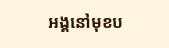អង្គនៅមុខប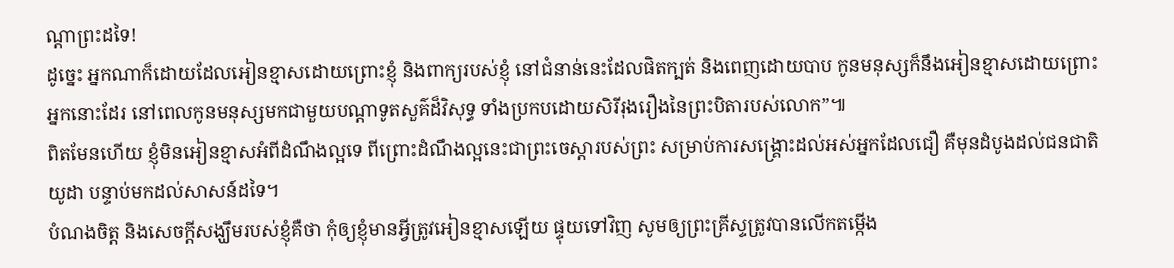ណ្ដាព្រះដទៃ!
ដូច្នេះ អ្នកណាក៏ដោយដែលអៀនខ្មាសដោយព្រោះខ្ញុំ និងពាក្យរបស់ខ្ញុំ នៅជំនាន់នេះដែលផិតក្បត់ និងពេញដោយបាប កូនមនុស្សក៏នឹងអៀនខ្មាសដោយព្រោះអ្នកនោះដែរ នៅពេលកូនមនុស្សមកជាមួយបណ្ដាទូតសួគ៌ដ៏វិសុទ្ធ ទាំងប្រកបដោយសិរីរុងរឿងនៃព្រះបិតារបស់លោក”៕
ពិតមែនហើយ ខ្ញុំមិនអៀនខ្មាសអំពីដំណឹងល្អទេ ពីព្រោះដំណឹងល្អនេះជាព្រះចេស្ដារបស់ព្រះ សម្រាប់ការសង្គ្រោះដល់អស់អ្នកដែលជឿ គឺមុនដំបូងដល់ជនជាតិយូដា បន្ទាប់មកដល់សាសន៍ដទៃ។
បំណងចិត្ត និងសេចក្ដីសង្ឃឹមរបស់ខ្ញុំគឺថា កុំឲ្យខ្ញុំមានអ្វីត្រូវអៀនខ្មាសឡើយ ផ្ទុយទៅវិញ សូមឲ្យព្រះគ្រីស្ទត្រូវបានលើកតម្កើង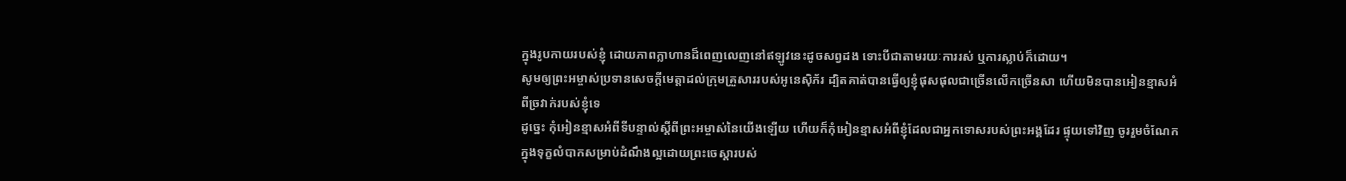ក្នុងរូបកាយរបស់ខ្ញុំ ដោយភាពក្លាហានដ៏ពេញលេញនៅឥឡូវនេះដូចសព្វដង ទោះបីជាតាមរយៈការរស់ ឬការស្លាប់ក៏ដោយ។
សូមឲ្យព្រះអម្ចាស់ប្រទានសេចក្ដីមេត្តាដល់ក្រុមគ្រួសាររបស់អូនេស៊ិភ័រ ដ្បិតគាត់បានធ្វើឲ្យខ្ញុំផុសផុលជាច្រើនលើកច្រើនសា ហើយមិនបានអៀនខ្មាសអំពីច្រវាក់របស់ខ្ញុំទេ
ដូច្នេះ កុំអៀនខ្មាសអំពីទីបន្ទាល់ស្ដីពីព្រះអម្ចាស់នៃយើងឡើយ ហើយក៏កុំអៀនខ្មាសអំពីខ្ញុំដែលជាអ្នកទោសរបស់ព្រះអង្គដែរ ផ្ទុយទៅវិញ ចូររួមចំណែកក្នុងទុក្ខលំបាកសម្រាប់ដំណឹងល្អដោយព្រះចេស្ដារបស់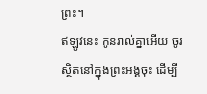ព្រះ។
ឥឡូវនេះ កូនរាល់គ្នាអើយ ចូរស្ថិតនៅក្នុងព្រះអង្គចុះ ដើម្បី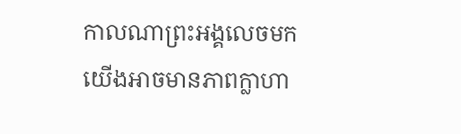កាលណាព្រះអង្គលេចមក យើងអាចមានភាពក្លាហា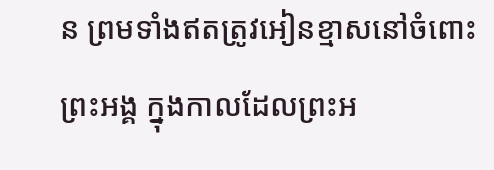ន ព្រមទាំងឥតត្រូវអៀនខ្មាសនៅចំពោះព្រះអង្គ ក្នុងកាលដែលព្រះអ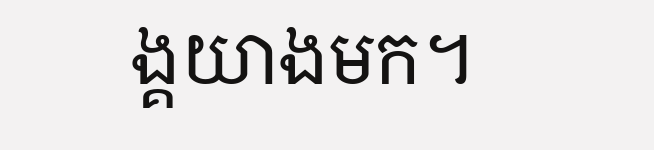ង្គយាងមក។